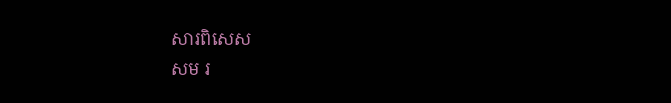សារពិសេស
សម រ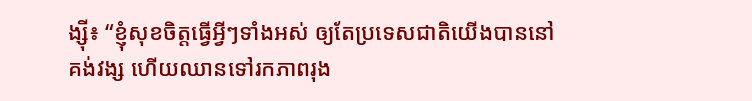ង្ស៊ី៖ “ខ្ញុំសុខចិត្តធ្វើអ្វីៗទាំងអស់ ឲ្យតែប្រទេសជាតិយើងបាននៅគង់វង្ស ហើយឈានទៅរកភាពរុង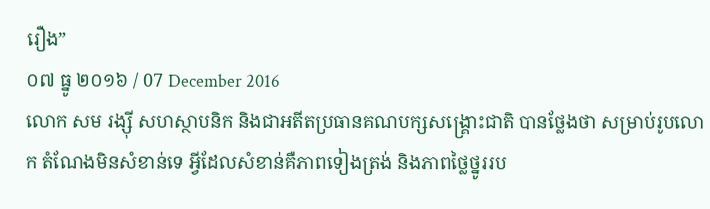រឿង”
០៧ ធ្នូ ២០១៦ / 07 December 2016
លោក សម រង្ស៊ី សហស្ថាបនិក និងជាអតីតប្រធានគណបក្សសង្គ្រោះជាតិ បានថ្លែងថា សម្រាប់រូបលោក តំណែងមិនសំខាន់ទេ អ្វីដែលសំខាន់គឺភាពទៀងត្រង់ និងភាពថ្លៃថ្នូររប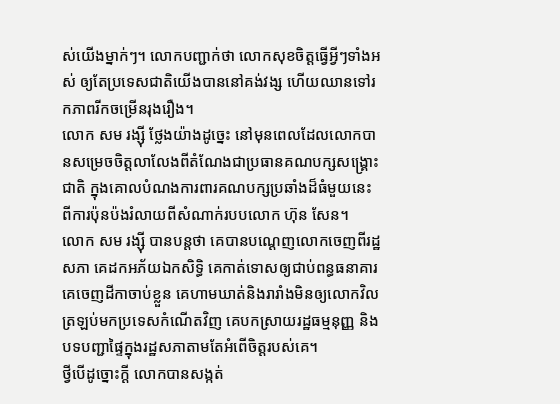ស់យើងម្នាក់ៗ។ លោកបញ្ជាក់ថា លោកសុខចិត្តធ្វើអ្វីៗទាំងអស់ ឲ្យតែប្រទេសជាតិយើងបាននៅគង់វង្ស ហើយឈានទៅរកភាពរីកចម្រើនរុងរឿង។
លោក សម រង្ស៊ី ថ្លែងយ៉ាងដូច្នេះ នៅមុនពេលដែលលោកបានសម្រេចចិត្តលាលែងពីតំណែងជាប្រធានគណបក្សសង្គ្រោះជាតិ ក្នុងគោលបំណងការពារគណបក្សប្រឆាំងដ៏ធំមួយនេះ ពីការប៉ុនប៉ងរំលាយពីសំណាក់របបលោក ហ៊ុន សែន។
លោក សម រង្ស៊ី បានបន្តថា គេបានបណ្ដេញលោកចេញពីរដ្ឋសភា គេដកអភ័យឯកសិទ្ធិ គេកាត់ទោសឲ្យជាប់ពន្ធធនាគារ គេចេញដីកាចាប់ខ្លួន គេហាមឃាត់និងរារាំងមិនឲ្យលោកវិលត្រឡប់មកប្រទេសកំណើតវិញ គេបកស្រាយរដ្ឋធម្មនុញ្ញ និងបទបញ្ជាផ្ទៃក្នុងរដ្ឋសភាតាមតែអំពើចិត្តរបស់គេ។
ថ្វីបើដូច្នោះក្ដី លោកបានសង្កត់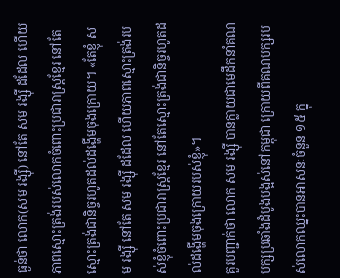ធ្ងន់ថា លោក(សម រង្ស៊ី) នៅតែ សម រង្ស៊ី ដដែល ហើយភាពស្មោះត្រង់របស់លោកចំពោះប្រជារាស្ត្រខ្មែរ នៅតែស្មោះត្រង់ជានិច្ចរហូតដល់ដង្ហើមចុងក្រោយ។ «តែខ្ញុំ សម រង្ស៊ី នៅតែ សម រង្ស៊ី ដដែល ហើយភាពស្មោះត្រង់របស់ខ្ញុំចំពោះប្រជារាស្ត្រខ្មែរ នៅតែស្មោះត្រង់ជានិច្ចរហូតដល់ដង្ហើមចុងក្រោយរបស់ខ្ញុំ»។
គួរបញ្ជាក់ថា លោក សម រង្ស៊ី បានក្លាយជាមេដឹកនាំគណបក្សប្រឆាំងដំបូងបង្អស់នៅកម្ពុជា ក្រោយពីគណបក្សរបស់លោកឈ្នះបានអាសនៈចំនួន ១៥ ក្នុ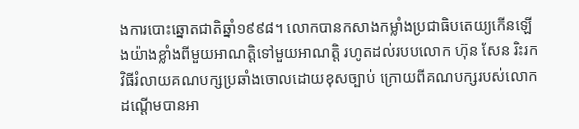ងការបោះឆ្នោតជាតិឆ្នាំ១៩៩៨។ លោកបានកសាងកម្លាំងប្រជាធិបតេយ្យកើនឡើងយ៉ាងខ្លាំងពីមួយអាណត្តិទៅមួយអាណត្តិ រហូតដល់របបលោក ហ៊ុន សែន រិះរកវិធីរំលាយគណបក្សប្រឆាំងចោលដោយខុសច្បាប់ ក្រោយពីគណបក្សរបស់លោក ដណ្ដើមបានអា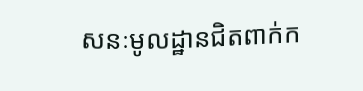សនៈមូលដ្ឋានជិតពាក់ក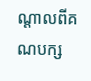ណ្ដាលពីគណបក្ស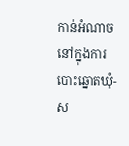កាន់អំណាច នៅក្នុងការបោះឆ្នោតឃុំ-ស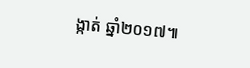ង្កាត់ ឆ្នាំ២០១៧៕